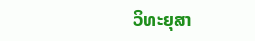ວິທະຍຸສາ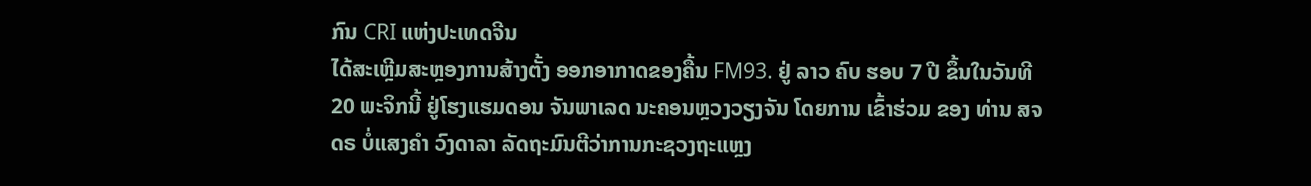ກົນ CRI ແຫ່ງປະເທດຈີນ
ໄດ້ສະເຫຼີມສະຫຼອງການສ້າງຕັ້ງ ອອກອາກາດຂອງຄື້ນ FM93. ຢູ່ ລາວ ຄົບ ຮອບ 7 ປີ ຂຶ້ນໃນວັນທີ
20 ພະຈິກນີ້ ຢູ່ໂຮງແຮມດອນ ຈັນພາເລດ ນະຄອນຫຼວງວຽງຈັນ ໂດຍການ ເຂົ້າຮ່ວມ ຂອງ ທ່ານ ສຈ
ດຣ ບໍ່ແສງຄຳ ວົງດາລາ ລັດຖະມົນຕີວ່າການກະຊວງຖະແຫຼງ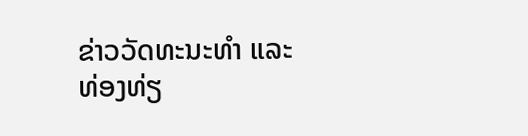ຂ່າວວັດທະນະທຳ ແລະ
ທ່ອງທ່ຽ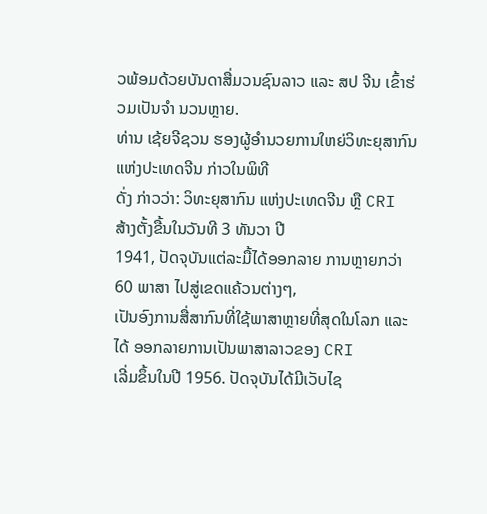ວພ້ອມດ້ວຍບັນດາສື່ມວນຊົນລາວ ແລະ ສປ ຈີນ ເຂົ້າຮ່ວມເປັນຈຳ ນວນຫຼາຍ.
ທ່ານ ເຊ້ຍຈີຊວນ ຮອງຜູ້ອໍານວຍການໃຫຍ່ວິທະຍຸສາກົນແຫ່ງປະເທດຈີນ ກ່າວໃນພິທີ
ດັ່ງ ກ່າວວ່າ: ວິທະຍຸສາກົນ ແຫ່ງປະເທດຈີນ ຫຼື CRI ສ້າງຕັ້ງຂື້ນໃນວັນທີ 3 ທັນວາ ປີ
1941, ປັດຈຸບັນແຕ່ລະມື້ໄດ້ອອກລາຍ ການຫຼາຍກວ່າ 60 ພາສາ ໄປສູ່ເຂດແຄ້ວນຕ່າງໆ,
ເປັນອົງການສື່ສາກົນທີ່ໃຊ້ພາສາຫຼາຍທີ່ສຸດໃນໂລກ ແລະ ໄດ້ ອອກລາຍການເປັນພາສາລາວຂອງ CRI
ເລີ່ມຂຶ້ນໃນປີ 1956. ປັດຈຸບັນໄດ້ມີເວັບໄຊ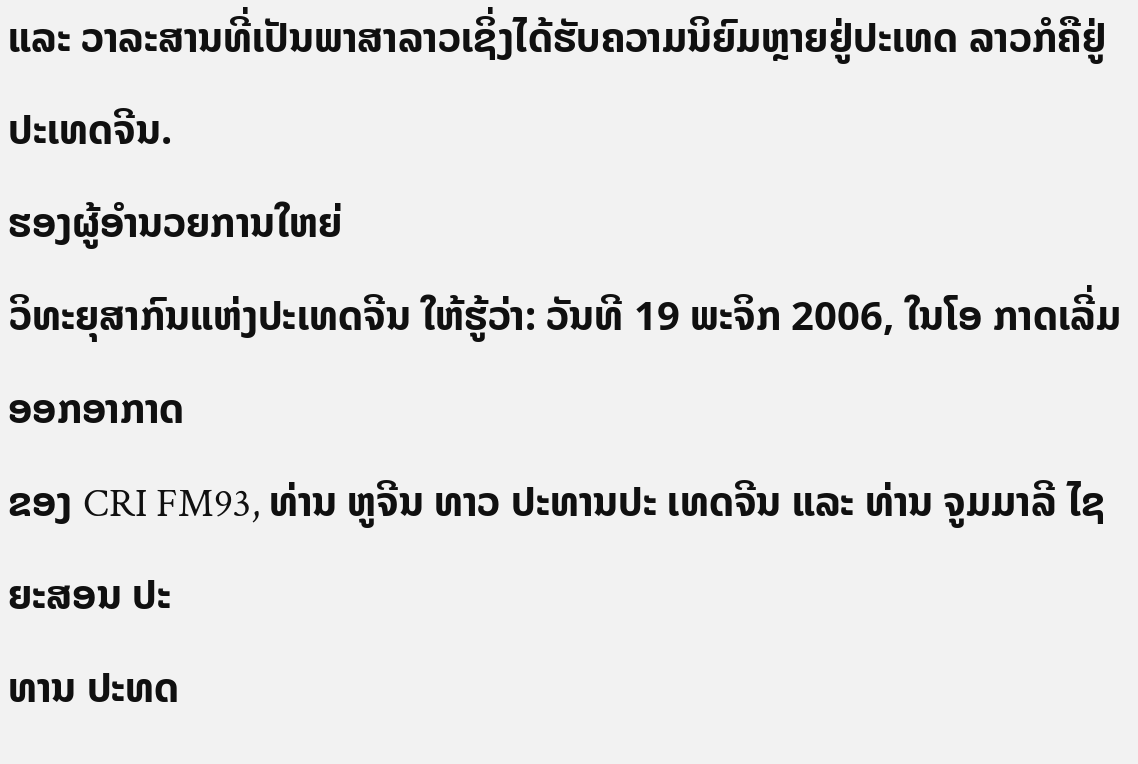ແລະ ວາລະສານທີ່ເປັນພາສາລາວເຊິ່ງໄດ້ຮັບຄວາມນິຍົມຫຼາຍຢູ່ປະເທດ ລາວກໍຄືຢູ່ປະເທດຈີນ.
ຮອງຜູ້ອຳນວຍການໃຫຍ່
ວິທະຍຸສາກົນແຫ່ງປະເທດຈີນ ໃຫ້ຮູ້ວ່າ: ວັນທີ 19 ພະຈິກ 2006, ໃນໂອ ກາດເລີ່ມ ອອກອາກາດ
ຂອງ CRI FM93, ທ່ານ ຫູຈີນ ທາວ ປະທານປະ ເທດຈີນ ແລະ ທ່ານ ຈູມມາລີ ໄຊ ຍະສອນ ປະ
ທານ ປະທດ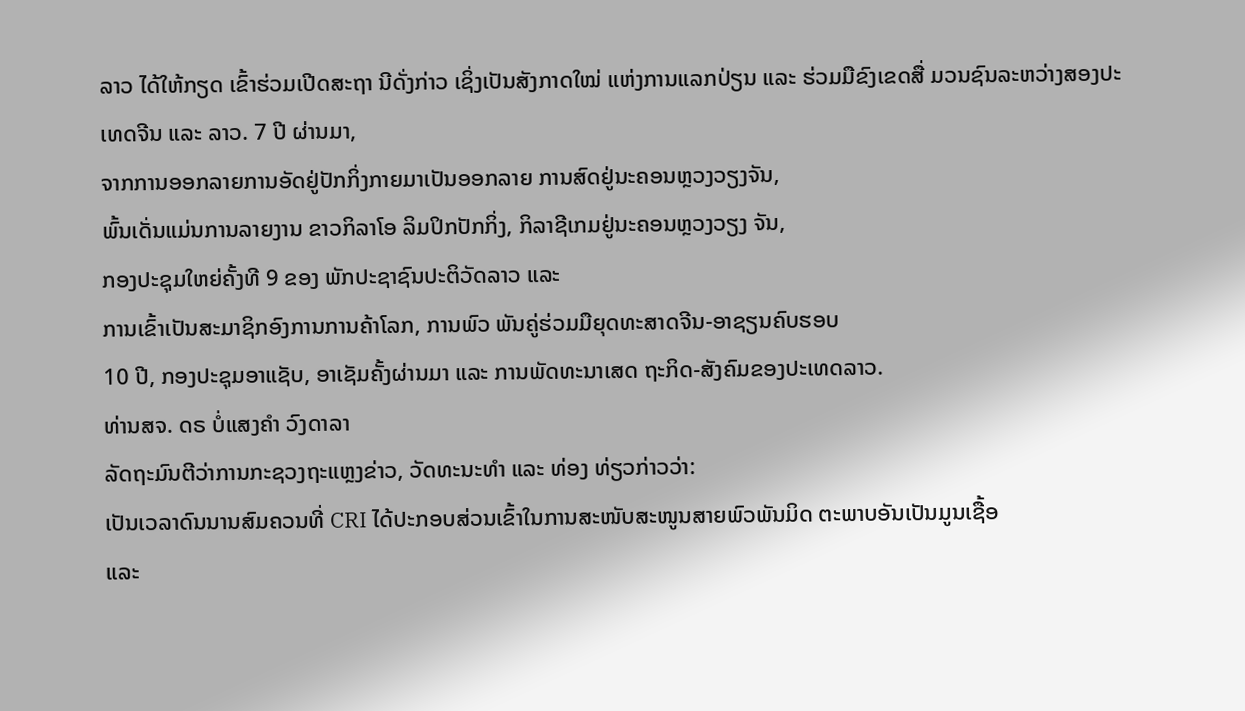ລາວ ໄດ້ໃຫ້ກຽດ ເຂົ້າຮ່ວມເປີດສະຖາ ນີດັ່ງກ່າວ ເຊິ່ງເປັນສັງກາດໃໝ່ ແຫ່ງການແລກປ່ຽນ ແລະ ຮ່ວມມືຂົງເຂດສື່ ມວນຊົນລະຫວ່າງສອງປະເທດຈີນ ແລະ ລາວ. 7 ປີ ຜ່ານມາ,
ຈາກການອອກລາຍການອັດຢູ່ປັກກິ່ງກາຍມາເປັນອອກລາຍ ການສົດຢູ່ນະຄອນຫຼວງວຽງຈັນ,
ພົ້ນເດັ່ນແມ່ນການລາຍງານ ຂາວກິລາໂອ ລິມປິກປັກກິ່ງ, ກິລາຊີເກມຢູ່ນະຄອນຫຼວງວຽງ ຈັນ,
ກອງປະຊຸມໃຫຍ່ຄັ້ງທີ 9 ຂອງ ພັກປະຊາຊົນປະຕິວັດລາວ ແລະ
ການເຂົ້າເປັນສະມາຊິກອົງການການຄ້າໂລກ, ການພົວ ພັນຄູ່ຮ່ວມມືຍຸດທະສາດຈີນ-ອາຊຽນຄົບຮອບ
10 ປີ, ກອງປະຊຸມອາແຊັບ, ອາເຊັມຄັ້ງຜ່ານມາ ແລະ ການພັດທະນາເສດ ຖະກິດ-ສັງຄົມຂອງປະເທດລາວ.
ທ່ານສຈ. ດຣ ບໍ່ແສງຄຳ ວົງດາລາ
ລັດຖະມົນຕີວ່າການກະຊວງຖະແຫຼງຂ່າວ, ວັດທະນະທຳ ແລະ ທ່ອງ ທ່ຽວກ່າວວ່າ:
ເປັນເວລາດົນນານສົມຄວນທີ່ CRI ໄດ້ປະກອບສ່ວນເຂົ້າໃນການສະໜັບສະໜູນສາຍພົວພັນມິດ ຕະພາບອັນເປັນມູນເຊື້ອ
ແລະ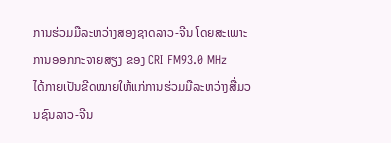ການຮ່ວມມືລະຫວ່າງສອງຊາດລາວ-ຈີນ ໂດຍສະເພາະການອອກກະຈາຍສຽງ ຂອງ CRI FM93.0 MHz
ໄດ້ກາຍເປັນຂີດໝາຍໃຫ້ແກ່ການຮ່ວມມືລະຫວ່າງສື່ມວນຊົນລາວ-ຈີນ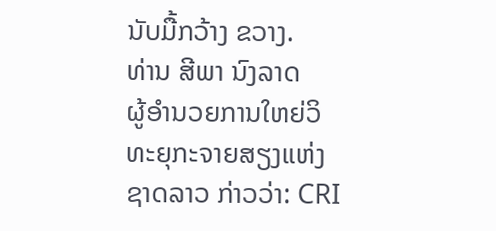ນັບມື້ກວ້າງ ຂວາງ.
ທ່ານ ສີພາ ນົງລາດ
ຜູ້ອຳນວຍການໃຫຍ່ວິທະຍຸກະຈາຍສຽງແຫ່ງຊາດລາວ ກ່າວວ່າ: CRI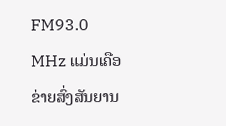FM93.0 MHz ແມ່ນເຄືອຂ່າຍສົ່ງສັນຍານ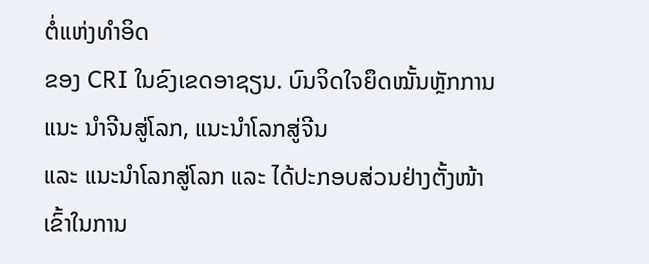ຕໍ່ແຫ່ງທຳອິດ
ຂອງ CRI ໃນຂົງເຂດອາຊຽນ. ບົນຈິດໃຈຍຶດໝັ້ນຫຼັກການແນະ ນຳຈີນສູ່ໂລກ, ແນະນຳໂລກສູ່ຈີນ
ແລະ ແນະນຳໂລກສູ່ໂລກ ແລະ ໄດ້ປະກອບສ່ວນຢ່າງຕັ້ງໜ້າເຂົ້າໃນການ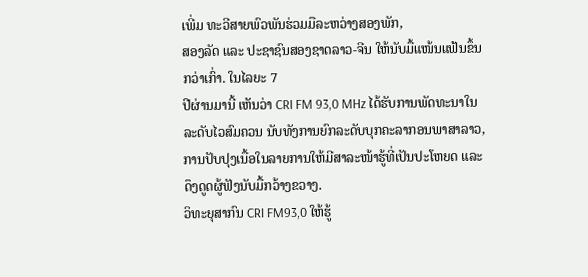ເພີ່ມ ທະວີສາຍພົວພັນຮ່ວມມືລະຫວ່າງສອງພັກ,
ສອງລັດ ແລະ ປະຊາຊົນສອງຊາດລາວ-ຈີນ ໃຫ້ນັບມື້ແໜ້ນແຟ້ນຂຶ້ນ ກວ່າເກົ່າ. ໃນໄລຍະ 7
ປີຜ່ານມານີ້ ເຫັນວ່າ CRI FM 93,0 MHz ໄດ້ຮັບການພັດທະນາໃນລະດັບໄວສົມຄວນ ນັບທັງການຍົກລະດັບບຸກຄະລາກອນພາສາລາວ,
ການປັບປຸງເນື້ອໃນລາຍການໃຫ້ມີສາລະໜ້າຮູ້ທີ່ເປັນປະໂຫຍດ ແລະ ດຶງດູດຜູ້ຟັງນັບມື້ກວ້າງຂວາງ.
ວິທະຍຸສາກົນ CRI FM93,0 ໃຫ້ຮູ້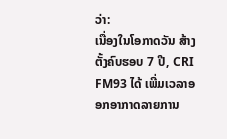ວ່າ:
ເນື່ອງໃນໂອກາດວັນ ສ້າງຕັ້ງຄົບຮອບ 7 ປີ, CRI FM93 ໄດ້ ເພີ່ມເວລາອອກອາກາດລາຍການ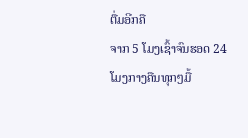ຕື່ມອີກຄື
ຈາກ 5 ໂມງເຊົ້າຈົນຮອດ 24 ໂມງກາງຄືນທຸກໆມື້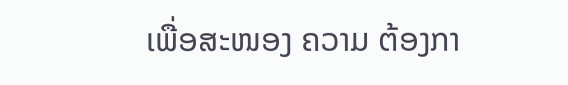ເພື່ອສະໜອງ ຄວາມ ຕ້ອງກາ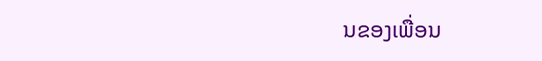ນຂອງເພື່ອນ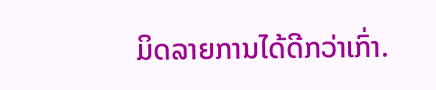ມິດລາຍການໄດ້ດີກວ່າເກົ່າ.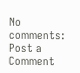No comments:
Post a Comment